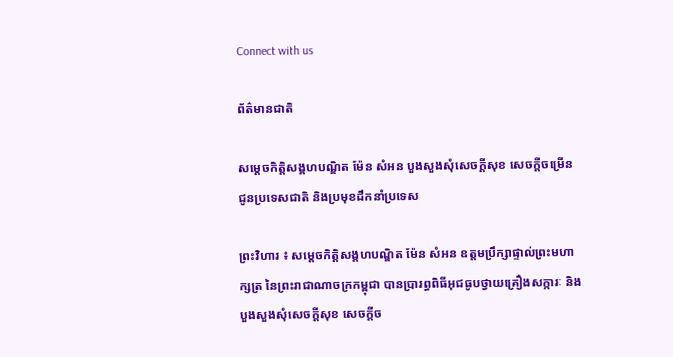Connect with us

ព័ត៌មានជាតិ

សម្តេចកិត្តិសង្គហបណ្ឌិត ម៉ែន សំអន បួងសួងសុំសេចក្តីសុខ សេចក្តីចម្រើន ជូនប្រទេសជាតិ និងប្រមុខដឹកនាំប្រទេស

ព្រះវិហារ ៖ សម្តេចកិត្តិសង្គហបណ្ឌិត ម៉ែន សំអន ឧត្តមប្រឹក្សាផ្ទាល់ព្រះមហាក្សត្រ នៃព្រះរាជាណាចក្រកម្ពុជា បានប្រារព្ធពិធីអុជធូបថ្វាយគ្រឿងសក្ការៈ និងបួងសួងសុំសេចក្តីសុខ សេចក្តីច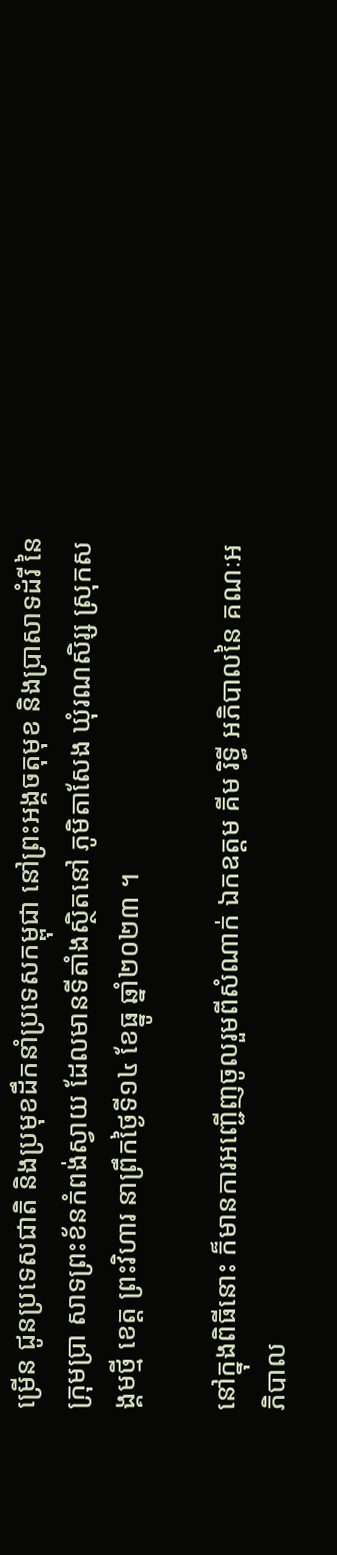ម្រើន ជូនប្រទេសជាតិ និងប្រមុខដឹកនាំប្រទេសកម្ពុជា នៅព្រះអង្គចតុមុខ និងប្រាសាទដំរី នៃក្រុមប្រា សាទព្រះខ័នកំពង់ស្វាយ ដែលមានទីតាំងស្ថិតនៅ ភូមិតាសែង ឃុំរណសិរ្ស ស្រុកសង្គមថ្មី ខេត្ត ព្រះវិហារ នាព្រឹកថ្ងៃទី១៤ ខែធ្នូ ឆ្នាំ២០២៣ ។

នៅក្នុងពិធីនោះ ក៏មានការអញ្ជើញចូលរួមពីសំណាក់ ឯកឧត្តម គីម រិទ្ធី អភិបាលនៃ គណៈអភិបាល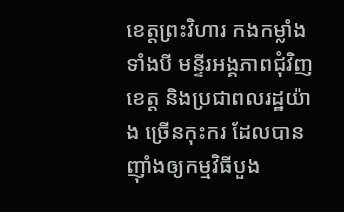ខេត្តព្រះវិហារ កងកម្លាំងទាំងបី មន្ទីរអង្គភាពជុំវិញខេត្ត និងប្រជាពលរដ្ឋយ៉ាង ច្រើនកុះករ ដែលបានញ៉ាំងឲ្យកម្មវិធីបួង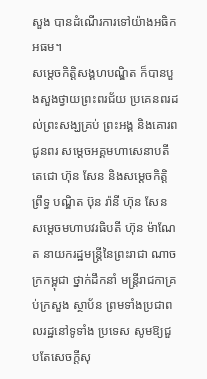សួង បានដំណើរការទៅយ៉ាងអធិកអធម។
សម្តេចកិត្តិសង្គហបណ្ឌិត ក៏បានបួងសួងថ្វាយព្រះពរជ័យ ប្រគេនពរដល់ព្រះសង្ឃគ្រប់ ព្រះអង្គ និងគោរពជូនពរ សម្តេចអគ្គមហាសេនាបតីតេជោ ហ៊ុន សែន និងសម្តេចកិត្តិព្រឹទ្ធ បណ្ឌិត ប៊ុន រ៉ានី ហ៊ុន សែន សម្តេចមហាបវរធិបតី ហ៊ុន ម៉ាណែត នាយករដ្ឋមន្រ្តីនៃព្រះរាជា ណាចក្រកម្ពុជា ថ្នាក់ដឹកនាំ មន្រ្តីរាជកាគ្រប់ក្រសួង ស្ថាប័ន ព្រមទាំងប្រជាពលរដ្ឋនៅទូទាំង ប្រទេស សូមឱ្យជួបតែសេចក្តីសុ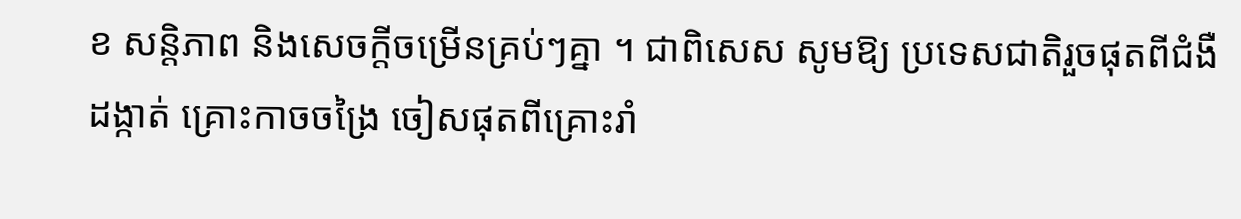ខ សន្តិភាព និងសេចក្តីចម្រើនគ្រប់ៗគ្នា ។ ជាពិសេស សូមឱ្យ ប្រទេសជាតិរួចផុតពីជំងឺដង្កាត់ គ្រោះកាចចង្រៃ ចៀសផុតពីគ្រោះរាំ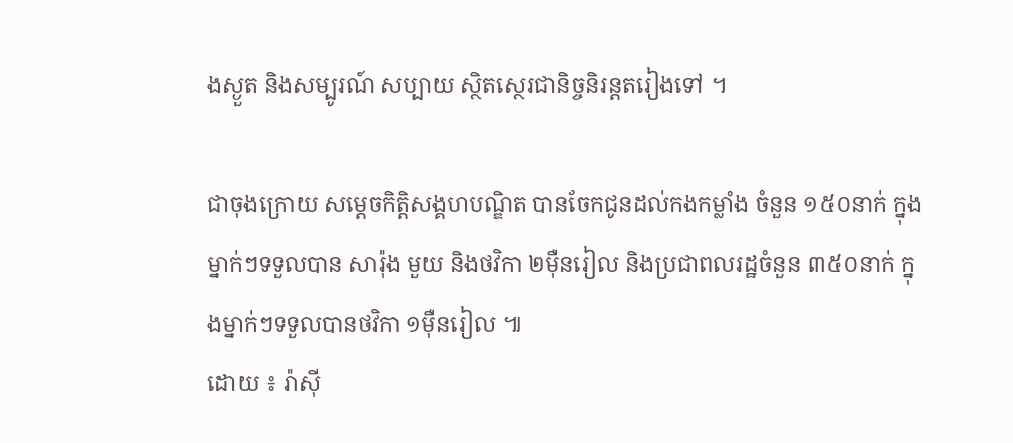ងស្ងួត និងសម្បូរណ៍ សប្បាយ ស្ថិតស្ថេរជានិច្ចនិរន្តតរៀងទៅ ។

ជាចុងក្រោយ សម្តេចកិត្តិសង្គហបណ្ឌិត បានចែកជូនដល់កងកម្លាំង ចំនួន ១៥០នាក់ ក្នុងម្នាក់ៗទទួលបាន សារ៉ុង មួយ និងថវិកា ២ម៉ឺនរៀល និងប្រជាពលរដ្ឋចំនួន ៣៥០នាក់ ក្នុងម្នាក់ៗទទួលបានថវិកា ១ម៉ឺនរៀល ៕
ដោយ ៖ រ៉ាស៊ី